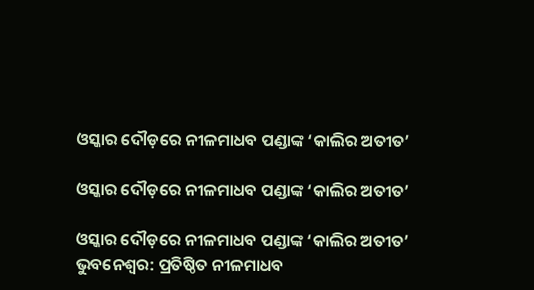ଓସ୍କାର ଦୌଡ଼ରେ ନୀଳମାଧବ ପଣ୍ଡାଙ୍କ ‘କାଲିର ଅତୀତ’

ଓସ୍କାର ଦୌଡ଼ରେ ନୀଳମାଧବ ପଣ୍ଡାଙ୍କ ‘କାଲିର ଅତୀତ’

ଓସ୍କାର ଦୌଡ଼ରେ ନୀଳମାଧବ ପଣ୍ଡାଙ୍କ ‘କାଲିର ଅତୀତ’
ଭୁବନେଶ୍ୱର: ପ୍ରତିଷ୍ଠିତ ନୀଳମାଧବ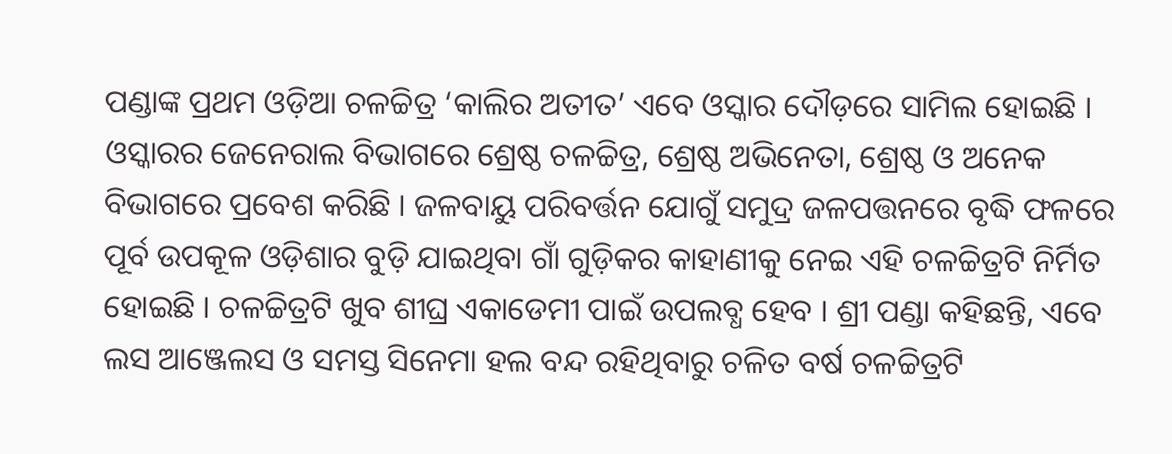ପଣ୍ଡାଙ୍କ ପ୍ରଥମ ଓଡ଼ିଆ ଚଳଚ୍ଚିତ୍ର ‘କାଲିର ଅତୀତ’ ଏବେ ଓସ୍କାର ଦୌଡ଼ରେ ସାମିଲ ହୋଇଛି । ଓସ୍କାରର ଜେନେରାଲ ବିଭାଗରେ ଶ୍ରେଷ୍ଠ ଚଳଚ୍ଚିତ୍ର, ଶ୍ରେଷ୍ଠ ଅଭିନେତା, ଶ୍ରେଷ୍ଠ ଓ ଅନେକ ବିଭାଗରେ ପ୍ରବେଶ କରିଛି । ଜଳବାୟୁ ପରିବର୍ତ୍ତନ ଯୋଗୁଁ ସମୁଦ୍ର ଜଳପତ୍ତନରେ ବୃଦ୍ଧି ଫଳରେ ପୂର୍ବ ଉପକୂଳ ଓଡ଼ିଶାର ବୁଡ଼ି ଯାଇଥିବା ଗାଁ ଗୁଡ଼ିକର କାହାଣୀକୁ ନେଇ ଏହି ଚଳଚ୍ଚିତ୍ରଟି ନିର୍ମିତ ହୋଇଛି । ଚଳଚ୍ଚିତ୍ରଟି ଖୁବ ଶୀଘ୍ର ଏକାଡେମୀ ପାଇଁ ଉପଲବ୍ଧ ହେବ । ଶ୍ରୀ ପଣ୍ଡା କହିଛନ୍ତି, ଏବେ ଲସ ଆଞ୍ଜେଲସ ଓ ସମସ୍ତ ସିନେମା ହଲ ବନ୍ଦ ରହିଥିବାରୁ ଚଳିତ ବର୍ଷ ଚଳଚ୍ଚିତ୍ରଟି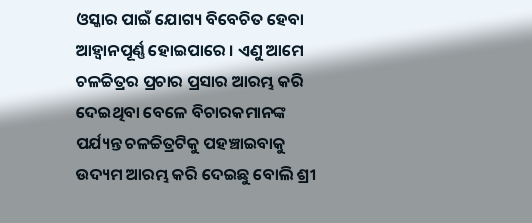ଓସ୍କାର ପାଇଁ ଯୋଗ୍ୟ ବିବେଚିତ ହେବା ଆହ୍ୱାନପୂର୍ଣ୍ଣ ହୋଇପାରେ । ଏଣୁ ଆମେ ଚଳଚ୍ଚିତ୍ରର ପ୍ରଚାର ପ୍ରସାର ଆରମ୍ଭ କରି ଦେଇଥିବା ବେଳେ ବିଚାରକମାନଙ୍କ ପର୍ଯ୍ୟନ୍ତ ଚଳଚ୍ଚିତ୍ରଟିକୁ ପହଞ୍ଚାଇବାକୁ ଉଦ୍ୟମ ଆରମ୍ଭ କରି ଦେଇଛୁ ବୋଲି ଶ୍ରୀ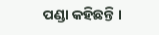ପଣ୍ଡା କହିଛନ୍ତି ।